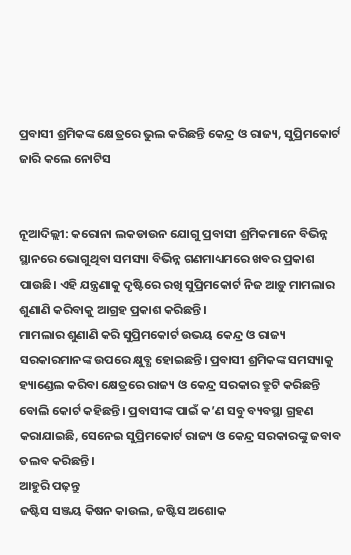ପ୍ରବାସୀ ଶ୍ରମିକଙ୍କ କ୍ଷେତ୍ରରେ ଭୁଲ କରିଛନ୍ତି କେନ୍ଦ୍ର ଓ ରାଜ୍ୟ, ସୁପ୍ରିମକୋର୍ଟ ଜାରି କଲେ ନୋଟିସ


ନୂଆଦିଲ୍ଲୀ: କରୋନା ଲକଡାଉନ ଯୋଗୁ ପ୍ରବାସୀ ଶ୍ରମିକମାନେ ବିଭିନ୍ନ ସ୍ଥାନରେ ଭୋଗୁଥିବା ସମସ୍ୟା ବିଭିନ୍ନ ଗଣମାଧ୍ୟମରେ ଖବର ପ୍ରକାଶ ପାଉଛି। ଏହି ଯନ୍ତ୍ରଣାକୁ ଦୃଷ୍ଟିରେ ରଖି ସୁପ୍ରିମକୋର୍ଟ ନିଜ ଆଡ଼ୁ ମାମଲାର ଶୁଣାଣି କରିବାକୁ ଆଗ୍ରହ ପ୍ରକାଶ କରିଛନ୍ତି।
ମାମଲାର ଶୁଣାଣି କରି ସୁପ୍ରିମକୋର୍ଟ ଉଭୟ କେନ୍ଦ୍ର ଓ ରାଜ୍ୟ ସରକାରମାନଙ୍କ ଉପରେ କ୍ଷୁବ୍ଧ ହୋଇଛନ୍ତି। ପ୍ରବାସୀ ଶ୍ରମିକଙ୍କ ସମସ୍ୟାକୁ ହ୍ୟାଣ୍ଡେଲ କରିବା କ୍ଷେତ୍ରରେ ରାଜ୍ୟ ଓ କେନ୍ଦ୍ର ସରକାର ତ୍ରୁଟି କରିଛନ୍ତି ବୋଲି କୋର୍ଟ କହିଛନ୍ତି। ପ୍ରବାସୀଙ୍କ ପାଇଁ କ’ଣ ସବୁ ବ୍ୟବସ୍ଥା ଗ୍ରହଣ କରାଯାଇଛି, ସେନେଇ ସୁପ୍ରିମକୋର୍ଟ ରାଜ୍ୟ ଓ କେନ୍ଦ୍ର ସରକାରଙ୍କୁ ଜବାବ ତଲବ କରିଛନ୍ତି।
ଆହୁରି ପଢ଼ନ୍ତୁ
ଜଷ୍ଟିସ ସଞ୍ଜୟ କିଷନ କାଉଲ, ଜଷ୍ଟିସ ଅଶୋକ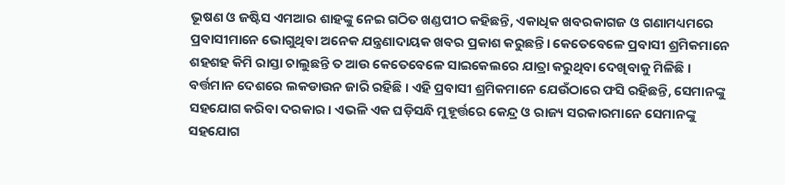ଭୂଷଣ ଓ ଜଷ୍ଟିସ ଏମଆର ଶାହଙ୍କୁ ନେଇ ଗଠିତ ଖଣ୍ଡପୀଠ କହିଛନ୍ତି, ଏକାଧିକ ଖବରକାଗଜ ଓ ଗଣାମଧ୍ୟମରେ ପ୍ରବାସୀମାନେ ଭୋଗୁଥିବା ଅନେକ ଯନ୍ତ୍ରଣାଦାୟକ ଖବର ପ୍ରକାଶ କରୁଛନ୍ତି। କେତେବେଳେ ପ୍ରବାସୀ ଶ୍ରମିକମାନେ ଶହଶହ କିମି ରାସ୍ତା ଚାଲୁଛନ୍ତି ତ ଆଉ କେତେବେଳେ ସାଇକେଲରେ ଯାତ୍ରା କରୁଥିବା ଦେଖିବାକୁ ମିଳିଛି।
ବର୍ତ୍ତମାନ ଦେଶରେ ଲକଡାଉନ ଜାରି ରହିଛି। ଏହି ପ୍ରବାସୀ ଶ୍ରମିକମାନେ ଯେଉଁଠାରେ ଫସି ରହିଛନ୍ତି, ସେମାନଙ୍କୁ ସହଯୋଗ କରିବା ଦରକାର। ଏଭଳି ଏକ ଘଡ଼ିସନ୍ଧି ମୁହୂର୍ତ୍ତରେ କେନ୍ଦ୍ର ଓ ରାଜ୍ୟ ସରକାରମାନେ ସେମାନଙ୍କୁ ସହଯୋଗ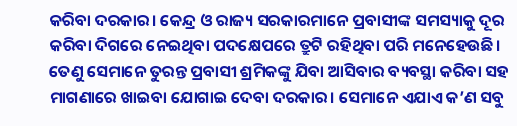କରିବା ଦରକାର। କେନ୍ଦ୍ର ଓ ରାଜ୍ୟ ସରକାରମାନେ ପ୍ରବାସୀଙ୍କ ସମସ୍ୟାକୁ ଦୂର କରିବା ଦିଗରେ ନେଇଥିବା ପଦକ୍ଷେପରେ ତ୍ରୁଟି ରହିଥିବା ପରି ମନେହେଉଛି।
ତେଣୁ ସେମାନେ ତୁରନ୍ତ ପ୍ରବାସୀ ଶ୍ରମିକଙ୍କୁ ଯିବା ଆସିବାର ବ୍ୟବସ୍ଥା କରିବା ସହ ମାଗଣାରେ ଖାଇବା ଯୋଗାଇ ଦେବା ଦରକାର। ସେମାନେ ଏଯାଏ କ’ଣ ସବୁ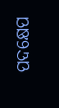ପଦକ୍ଷେପ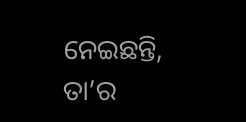ନେଇଛନ୍ତି, ତା’ର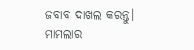ଜବାବ ଦାଖଲ କରନ୍ତୁ। ମାମଲାର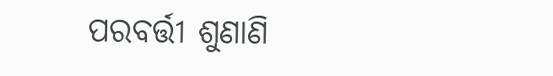ପରବର୍ତ୍ତୀ ଶୁଣାଣି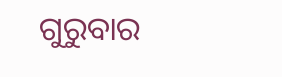ଗୁରୁବାର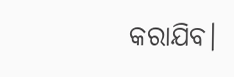କରାଯିବ।